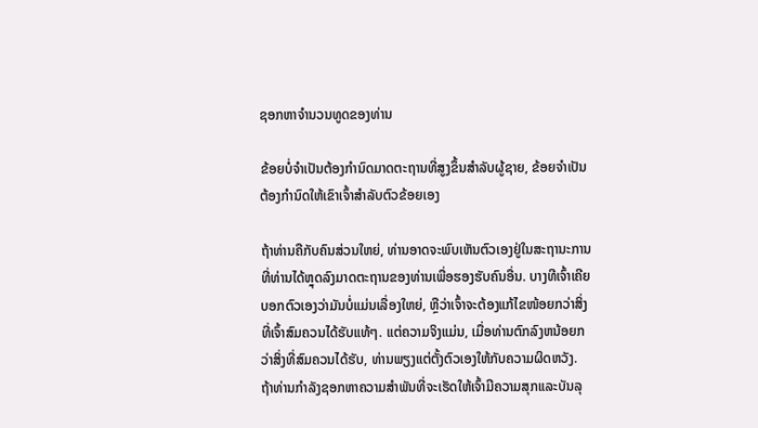ຊອກຫາຈໍານວນທູດຂອງທ່ານ

ຂ້ອຍບໍ່ຈໍາເປັນຕ້ອງກໍານົດມາດຕະຖານທີ່ສູງຂຶ້ນສໍາລັບຜູ້ຊາຍ, ຂ້ອຍຈໍາເປັນຕ້ອງກໍານົດໃຫ້ເຂົາເຈົ້າສໍາລັບຕົວຂ້ອຍເອງ

ຖ້າທ່ານຄືກັບຄົນສ່ວນໃຫຍ່, ທ່ານອາດຈະພົບເຫັນຕົວເອງຢູ່ໃນສະຖານະການທີ່ທ່ານໄດ້ຫຼຸດລົງມາດຕະຖານຂອງທ່ານເພື່ອຮອງຮັບຄົນອື່ນ. ບາງທີເຈົ້າເຄີຍບອກຕົວເອງວ່າມັນບໍ່ແມ່ນເລື່ອງໃຫຍ່, ຫຼືວ່າເຈົ້າຈະຕ້ອງແກ້ໄຂໜ້ອຍກວ່າສິ່ງທີ່ເຈົ້າສົມຄວນໄດ້ຮັບແທ້ໆ. ແຕ່ຄວາມຈິງແມ່ນ, ເມື່ອທ່ານຕົກລົງຫນ້ອຍກວ່າສິ່ງທີ່ສົມຄວນໄດ້ຮັບ, ທ່ານພຽງແຕ່ຕັ້ງຕົວເອງໃຫ້ກັບຄວາມຜິດຫວັງ. ຖ້າທ່ານກໍາລັງຊອກຫາຄວາມສໍາພັນທີ່ຈະເຮັດໃຫ້ເຈົ້າມີຄວາມສຸກແລະບັນລຸ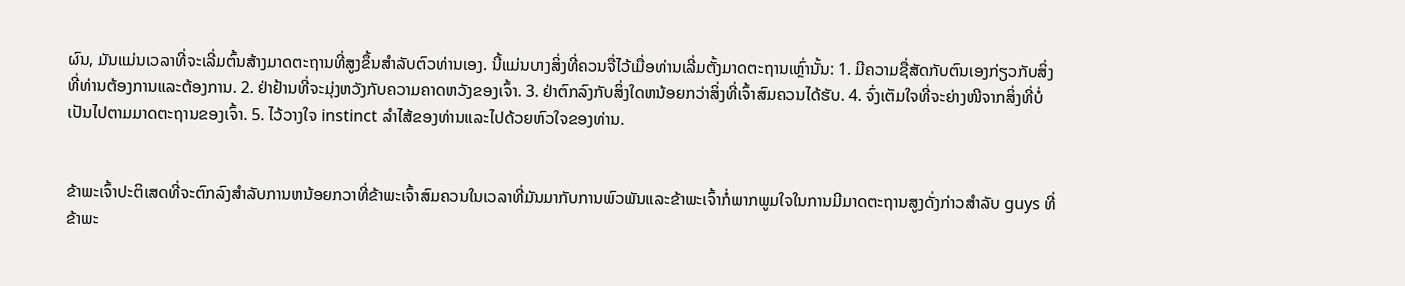ຜົນ, ມັນແມ່ນເວລາທີ່ຈະເລີ່ມຕົ້ນສ້າງມາດຕະຖານທີ່ສູງຂຶ້ນສໍາລັບຕົວທ່ານເອງ. ນີ້ແມ່ນບາງສິ່ງທີ່ຄວນຈື່ໄວ້ເມື່ອທ່ານເລີ່ມຕັ້ງມາດຕະຖານເຫຼົ່ານັ້ນ: 1. ມີຄວາມຊື່ສັດກັບຕົນເອງກ່ຽວກັບສິ່ງທີ່ທ່ານຕ້ອງການແລະຕ້ອງການ. 2. ຢ່າຢ້ານທີ່ຈະມຸ່ງຫວັງກັບຄວາມຄາດຫວັງຂອງເຈົ້າ. 3. ຢ່າຕົກລົງກັບສິ່ງໃດຫນ້ອຍກວ່າສິ່ງທີ່ເຈົ້າສົມຄວນໄດ້ຮັບ. 4. ຈົ່ງເຕັມໃຈທີ່ຈະຍ່າງໜີຈາກສິ່ງທີ່ບໍ່ເປັນໄປຕາມມາດຕະຖານຂອງເຈົ້າ. 5. ໄວ້ວາງໃຈ instinct ລໍາໄສ້ຂອງທ່ານແລະໄປດ້ວຍຫົວໃຈຂອງທ່ານ.


ຂ້າພະເຈົ້າປະຕິເສດທີ່ຈະຕົກລົງສໍາລັບການຫນ້ອຍກວາທີ່ຂ້າພະເຈົ້າສົມຄວນໃນເວລາທີ່ມັນມາກັບການພົວພັນແລະຂ້າພະເຈົ້າກໍ່ພາກພູມໃຈໃນການມີມາດຕະຖານສູງດັ່ງກ່າວສໍາລັບ guys ທີ່ຂ້າພະ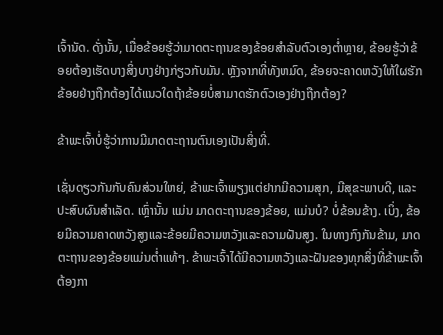ເຈົ້ານັດ. ດັ່ງນັ້ນ, ເມື່ອຂ້ອຍຮູ້ວ່າມາດຕະຖານຂອງຂ້ອຍສໍາລັບຕົວເອງຕໍ່າຫຼາຍ, ຂ້ອຍຮູ້ວ່າຂ້ອຍຕ້ອງເຮັດບາງສິ່ງບາງຢ່າງກ່ຽວກັບມັນ. ຫຼັງຈາກທີ່ທັງຫມົດ, ຂ້ອຍຈະຄາດຫວັງໃຫ້ໃຜຮັກຂ້ອຍຢ່າງຖືກຕ້ອງໄດ້ແນວໃດຖ້າຂ້ອຍບໍ່ສາມາດຮັກຕົວເອງຢ່າງຖືກຕ້ອງ?

ຂ້າພະເຈົ້າບໍ່ຮູ້ວ່າການມີມາດຕະຖານຕົນເອງເປັນສິ່ງທີ່.

ເຊັ່ນດຽວກັນກັບຄົນສ່ວນໃຫຍ່, ຂ້າພະເຈົ້າພຽງແຕ່ຢາກມີຄວາມສຸກ, ມີສຸຂະພາບດີ, ແລະປະສົບຜົນສໍາເລັດ. ເຫຼົ່ານັ້ນ ແມ່ນ ມາດຕະຖານຂອງຂ້ອຍ, ແມ່ນບໍ? ບໍ່ຂ້ອນຂ້າງ. ເບິ່ງ, ຂ້ອຍມີຄວາມຄາດຫວັງສູງແລະຂ້ອຍມີຄວາມຫວັງແລະຄວາມຝັນສູງ. ໃນທາງກົງກັນຂ້າມ, ມາດຕະຖານຂອງຂ້ອຍແມ່ນຕໍ່າແທ້ໆ. ຂ້າພະເຈົ້າໄດ້ມີຄວາມຫວັງແລະຝັນຂອງທຸກສິ່ງທີ່ຂ້າພະເຈົ້າຕ້ອງກາ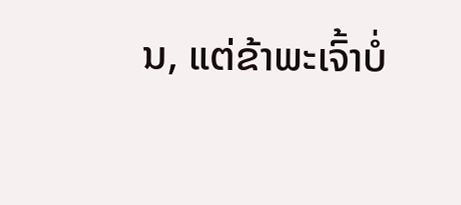ນ, ແຕ່ຂ້າພະເຈົ້າບໍ່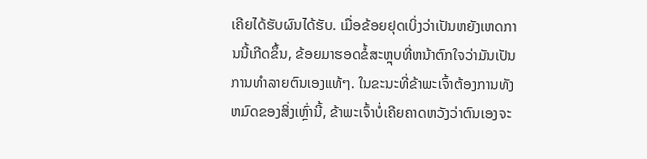ເຄີຍໄດ້ຮັບຜົນໄດ້ຮັບ. ເມື່ອຂ້ອຍຢຸດເບິ່ງວ່າເປັນຫຍັງເຫດການນີ້ເກີດຂຶ້ນ, ຂ້ອຍມາຮອດຂໍ້ສະຫຼຸບທີ່ຫນ້າຕົກໃຈວ່າມັນເປັນການທໍາລາຍຕົນເອງແທ້ໆ. ໃນຂະນະທີ່ຂ້າພະເຈົ້າຕ້ອງການທັງຫມົດຂອງສິ່ງເຫຼົ່ານີ້, ຂ້າພະເຈົ້າບໍ່ເຄີຍຄາດຫວັງວ່າຕົນເອງຈະ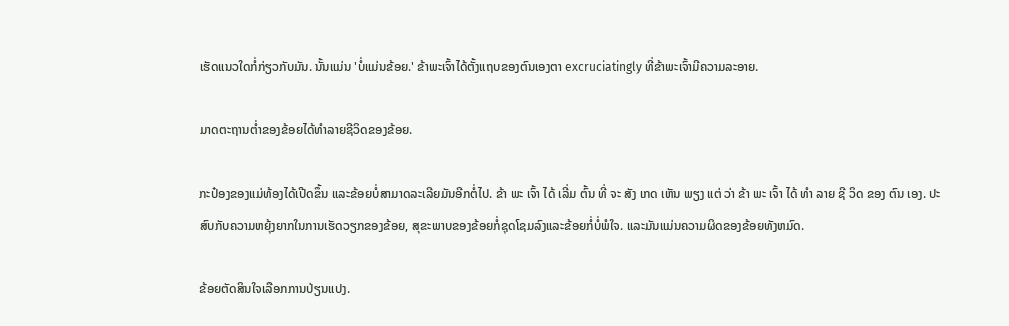ເຮັດແນວໃດກໍ່ກ່ຽວກັບມັນ. ນັ້ນແມ່ນ 'ບໍ່ແມ່ນຂ້ອຍ.' ຂ້າພະເຈົ້າໄດ້ຕັ້ງແຖບຂອງຕົນເອງຕາ excruciatingly ທີ່ຂ້າພະເຈົ້າມີຄວາມລະອາຍ.

ມາດຕະຖານຕໍ່າຂອງຂ້ອຍໄດ້ທໍາລາຍຊີວິດຂອງຂ້ອຍ.

ກະປ໋ອງຂອງແມ່ທ້ອງໄດ້ເປີດຂຶ້ນ ແລະຂ້ອຍບໍ່ສາມາດລະເລີຍມັນອີກຕໍ່ໄປ. ຂ້າ ພະ ເຈົ້າ ໄດ້ ເລີ່ມ ຕົ້ນ ທີ່ ຈະ ສັງ ເກດ ເຫັນ ພຽງ ແຕ່ ວ່າ ຂ້າ ພະ ເຈົ້າ ໄດ້ ທໍາ ລາຍ ຊີ ວິດ ຂອງ ຕົນ ເອງ. ປະສົບກັບຄວາມຫຍຸ້ງຍາກໃນການເຮັດວຽກຂອງຂ້ອຍ, ສຸຂະພາບຂອງຂ້ອຍກໍ່ຊຸດໂຊມລົງແລະຂ້ອຍກໍ່ບໍ່ພໍໃຈ. ແລະມັນແມ່ນຄວາມຜິດຂອງຂ້ອຍທັງຫມົດ.

ຂ້ອຍຕັດສິນໃຈເລືອກການປ່ຽນແປງ.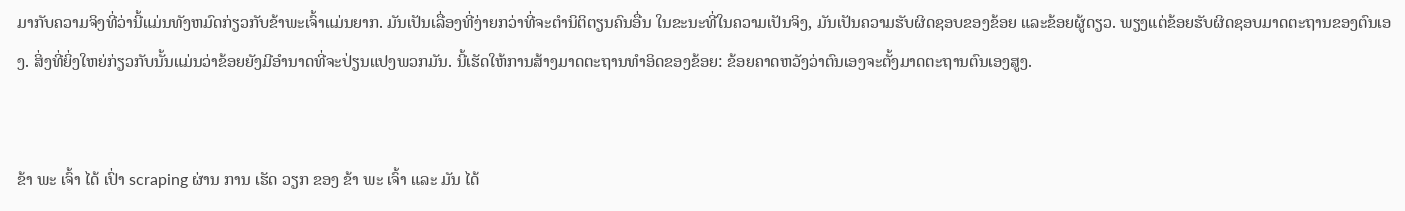ມາກັບຄວາມຈິງທີ່ວ່ານີ້ແມ່ນທັງຫມົດກ່ຽວກັບຂ້າພະເຈົ້າແມ່ນຍາກ. ມັນເປັນເລື່ອງທີ່ງ່າຍກວ່າທີ່ຈະຕໍານິຕິຕຽນຄົນອື່ນ ໃນຂະນະທີ່ໃນຄວາມເປັນຈິງ, ມັນເປັນຄວາມຮັບຜິດຊອບຂອງຂ້ອຍ ແລະຂ້ອຍຜູ້ດຽວ. ພຽງແຕ່ຂ້ອຍຮັບຜິດຊອບມາດຕະຖານຂອງຕົນເອງ. ສິ່ງທີ່ຍິ່ງໃຫຍ່ກ່ຽວກັບນັ້ນແມ່ນວ່າຂ້ອຍຍັງມີອໍານາດທີ່ຈະປ່ຽນແປງພວກມັນ. ນີ້ເຮັດໃຫ້ການສ້າງມາດຕະຖານທໍາອິດຂອງຂ້ອຍ: ຂ້ອຍຄາດຫວັງວ່າຕົນເອງຈະຕັ້ງມາດຕະຖານຕົນເອງສູງ.


ຂ້າ ພະ ເຈົ້າ ໄດ້ ເປົ່າ scraping ຜ່ານ ການ ເຮັດ ວຽກ ຂອງ ຂ້າ ພະ ເຈົ້າ ແລະ ມັນ ໄດ້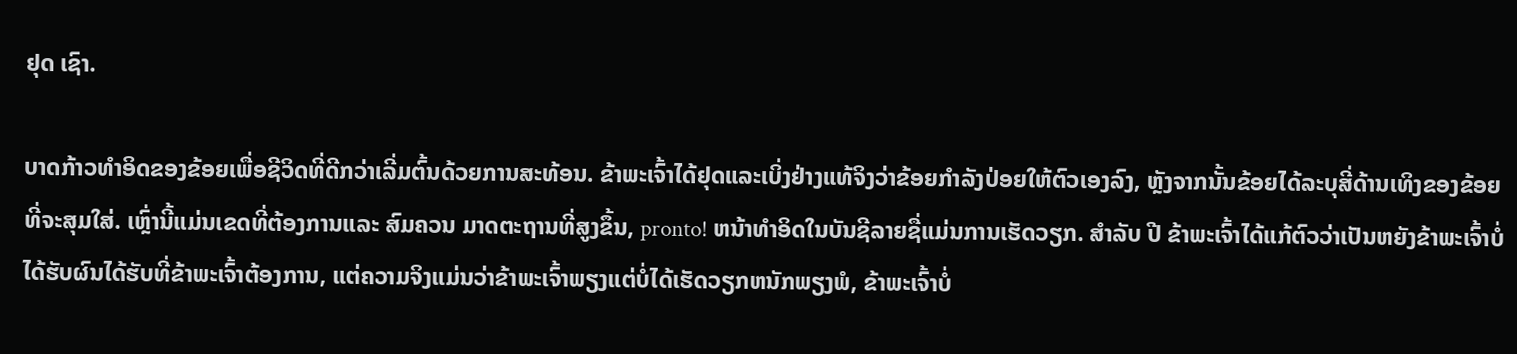ຢຸດ ເຊົາ.

ບາດກ້າວທໍາອິດຂອງຂ້ອຍເພື່ອຊີວິດທີ່ດີກວ່າເລີ່ມຕົ້ນດ້ວຍການສະທ້ອນ. ຂ້າພະເຈົ້າໄດ້ຢຸດແລະເບິ່ງຢ່າງແທ້ຈິງວ່າຂ້ອຍກໍາລັງປ່ອຍໃຫ້ຕົວເອງລົງ, ຫຼັງຈາກນັ້ນຂ້ອຍໄດ້ລະບຸສີ່ດ້ານເທິງຂອງຂ້ອຍທີ່ຈະສຸມໃສ່. ເຫຼົ່ານີ້ແມ່ນເຂດທີ່ຕ້ອງການແລະ ສົມຄວນ ມາດຕະຖານທີ່ສູງຂຶ້ນ, pronto! ຫນ້າທໍາອິດໃນບັນຊີລາຍຊື່ແມ່ນການເຮັດວຽກ. ສໍາລັບ ປີ ຂ້າພະເຈົ້າໄດ້ແກ້ຕົວວ່າເປັນຫຍັງຂ້າພະເຈົ້າບໍ່ໄດ້ຮັບຜົນໄດ້ຮັບທີ່ຂ້າພະເຈົ້າຕ້ອງການ, ແຕ່ຄວາມຈິງແມ່ນວ່າຂ້າພະເຈົ້າພຽງແຕ່ບໍ່ໄດ້ເຮັດວຽກຫນັກພຽງພໍ, ຂ້າພະເຈົ້າບໍ່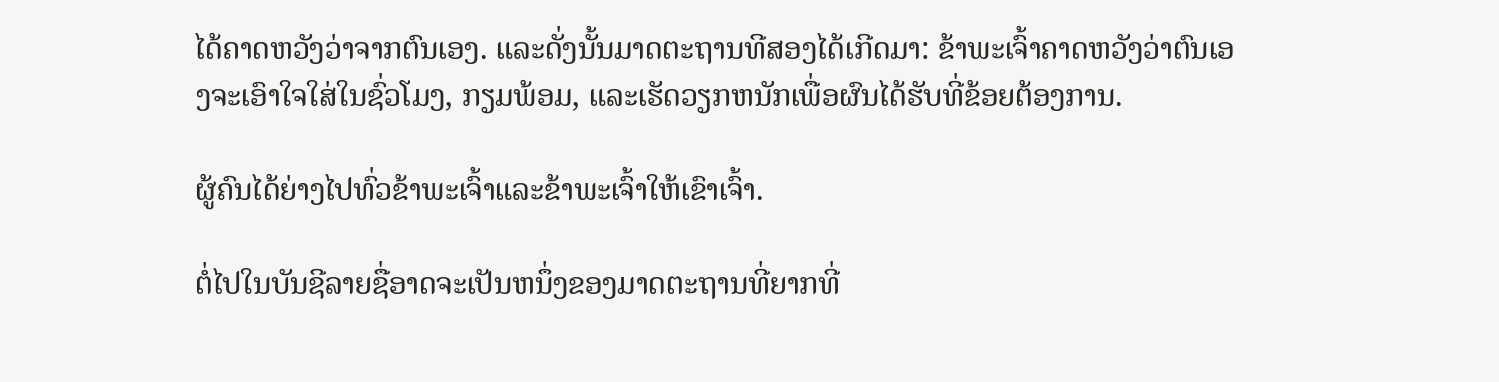ໄດ້ຄາດຫວັງວ່າຈາກຕົນເອງ. ແລະດັ່ງນັ້ນມາດຕະຖານທີສອງໄດ້ເກີດມາ: ຂ້າພະເຈົ້າຄາດຫວັງວ່າຕົນເອງຈະເອົາໃຈໃສ່ໃນຊົ່ວໂມງ, ກຽມພ້ອມ, ແລະເຮັດວຽກຫນັກເພື່ອຜົນໄດ້ຮັບທີ່ຂ້ອຍຕ້ອງການ.

ຜູ້ຄົນໄດ້ຍ່າງໄປທົ່ວຂ້າພະເຈົ້າແລະຂ້າພະເຈົ້າໃຫ້ເຂົາເຈົ້າ.

ຕໍ່ໄປໃນບັນຊີລາຍຊື່ອາດຈະເປັນຫນຶ່ງຂອງມາດຕະຖານທີ່ຍາກທີ່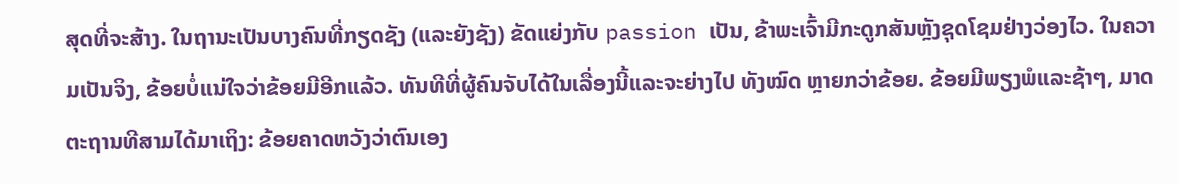ສຸດທີ່ຈະສ້າງ. ໃນຖານະເປັນບາງຄົນທີ່ກຽດຊັງ (ແລະຍັງຊັງ) ຂັດແຍ່ງກັບ passion ເປັນ, ຂ້າພະເຈົ້າມີກະດູກສັນຫຼັງຊຸດໂຊມຢ່າງວ່ອງໄວ. ໃນຄວາມເປັນຈິງ, ຂ້ອຍບໍ່ແນ່ໃຈວ່າຂ້ອຍມີອີກແລ້ວ. ທັນທີທີ່ຜູ້ຄົນຈັບໄດ້ໃນເລື່ອງນີ້ແລະຈະຍ່າງໄປ ທັງໝົດ ຫຼາຍກວ່າຂ້ອຍ. ຂ້ອຍມີພຽງພໍແລະຊ້າໆ, ມາດຕະຖານທີສາມໄດ້ມາເຖິງ: ຂ້ອຍຄາດຫວັງວ່າຕົນເອງ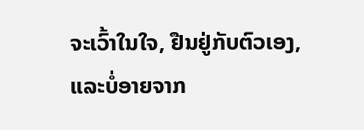ຈະເວົ້າໃນໃຈ, ຢືນຢູ່ກັບຕົວເອງ, ແລະບໍ່ອາຍຈາກ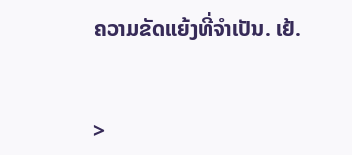ຄວາມຂັດແຍ້ງທີ່ຈໍາເປັນ. ເຢ້.


>